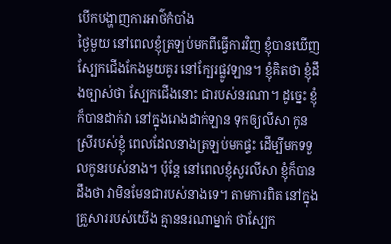បើកបង្ហាញការអាថ៌កំបាំង
ថ្ងៃមួយ នៅពេលខ្ញុំត្រឡប់មកពីធ្វើការវិញ ខ្ញុំបានឃើញស្បែកជើងកែងមួយគូរ នៅក្បែរផ្លូវឡាន។ ខ្ញុំគិតថា ខ្ញុំដឹងច្បាស់ថា ស្បែកជើងនោះ ជារបស់នរណា។ ដូច្នេះ ខ្ញុំក៏បានដាក់វា នៅក្នុងរោងដាក់ឡាន ទុកឲ្យលីសា កូនស្រីរបស់ខ្ញុំ ពេលដែលនាងត្រឡប់មកផ្ទះ ដើម្បីមកទទួលកូនរបស់នាង។ ប៉ុន្តែ នៅពេលខ្ញុំសួរលីសា ខ្ញុំក៏បានដឹងថា វាមិនមែនជារបស់នាងទេ។ តាមការពិត នៅក្នុងគ្រួសាររបស់យើង គ្មាននរណាម្នាក់ ថាស្បែក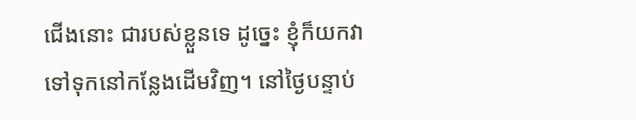ជើងនោះ ជារបស់ខ្លួនទេ ដូច្នេះ ខ្ញុំក៏យកវា ទៅទុកនៅកន្លែងដើមវិញ។ នៅថ្ងៃបន្ទាប់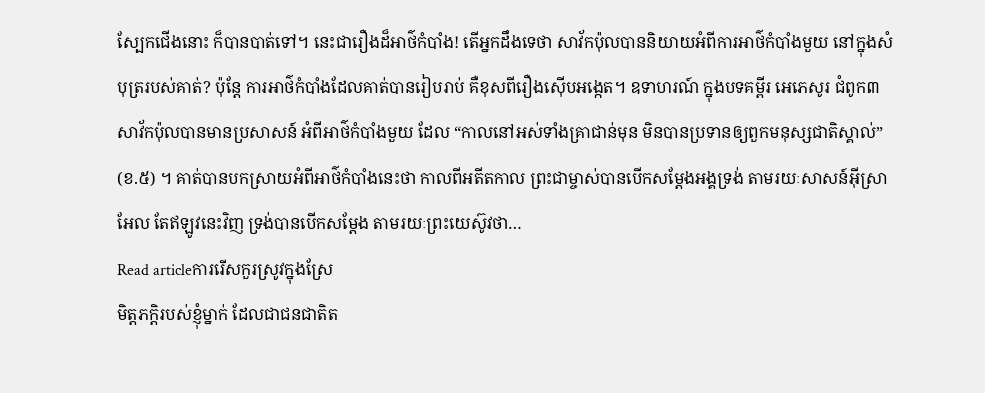ស្បែកជើងនោះ ក៏បានបាត់ទៅ។ នេះជារឿងដ៏អាថ៌កំបាំង! តើអ្នកដឹងទេថា សាវ័កប៉ុលបាននិយាយអំពីការអាថ៌កំបាំងមួយ នៅក្នុងសំបុត្ររបស់គាត់? ប៉ុន្តែ ការអាថ៌កំបាំងដែលគាត់បានរៀបរាប់ គឺខុសពីរឿងស៊ើបអង្កេត។ ឧទាហរណ៍ ក្នុងបទគម្ពីរ អេភេសូរ ជំពូក៣ សាវ័កប៉ុលបានមានប្រសាសន៍ អំពីអាថ៌កំបាំងមួយ ដែល “កាលនៅអស់ទាំងគ្រាជាន់មុន មិនបានប្រទានឲ្យពួកមនុស្សជាតិស្គាល់” (ខ.៥) ។ គាត់បានបកស្រាយអំពីអាថ៌កំបាំងនេះថា កាលពីអតីតកាល ព្រះជាម្ចាស់បានបើកសម្តែងអង្គទ្រង់ តាមរយៈសាសន៍អ៊ីស្រាអែល តែឥឡូវនេះវិញ ទ្រង់បានបើកសម្តែង តាមរយៈព្រះយេស៊ូវថា…
Read articleការរើសកួរស្រូវក្នុងស្រែ
មិត្តភក្តិរបស់ខ្ញុំម្នាក់ ដែលជាជនជាតិត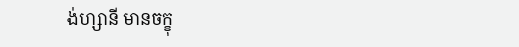ង់ហ្សានី មានចក្ខុ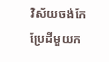វិស័យចង់កែប្រែដីមួយក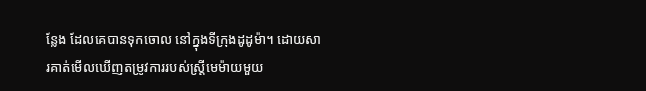ន្លែង ដែលគេបានទុកចោល នៅក្នុងទីក្រុងដូដូម៉ា។ ដោយសារគាត់មើលឃើញតម្រូវការរបស់ស្ដ្រីមេម៉ាយមួយ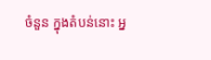ចំនួន ក្នុងតំបន់នោះ អ្ន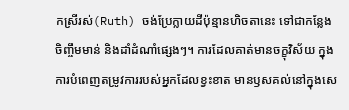កស្រីរស់(Ruth) ចង់ប្រែក្លាយដីប៉ុន្មានហិចតានេះ ទៅជាកន្លែងចិញ្ចឹមមាន់ និងដាំដំណាំផ្សេងៗ។ ការដែលគាត់មានចក្ខុវិស័យ ក្នុងការបំពេញតម្រូវការរបស់អ្នកដែលខ្វះខាត មានឫសគល់នៅក្នុងសេ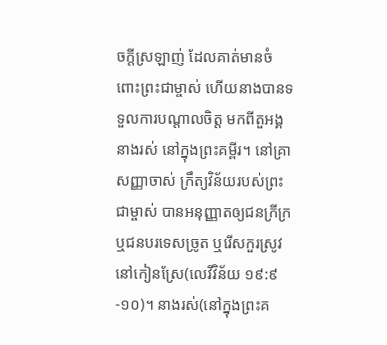ចក្តីស្រឡាញ់ ដែលគាត់មានចំពោះព្រះជាម្ចាស់ ហើយនាងបានទទួលការបណ្ដាលចិត្ត មកពីតួអង្គនាងរស់ នៅក្នុងព្រះគម្ពីរ។ នៅគ្រាសញ្ញាចាស់ ក្រឹត្យវិន័យរបស់ព្រះជាម្ចាស់ បានអនុញ្ញាតឲ្យជនក្រីក្រ ឬជនបរទេសច្រូត ឬរើសកួរស្រូវ នៅកៀនស្រែ(លេវីវិន័យ ១៩:៩-១០)។ នាងរស់(នៅក្នុងព្រះគ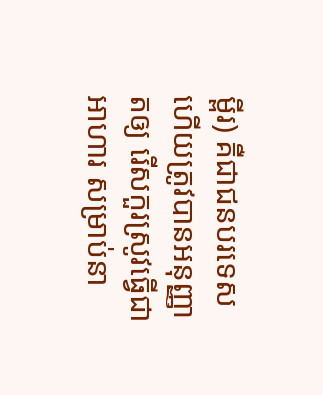ម្ពីរ) គឺជាជនបរទេស ហើយត្រូវបានអនុញ្ញាតឲ្យ រើសកួរស្រូវធ្វើជាអាហារ សម្រាប់នា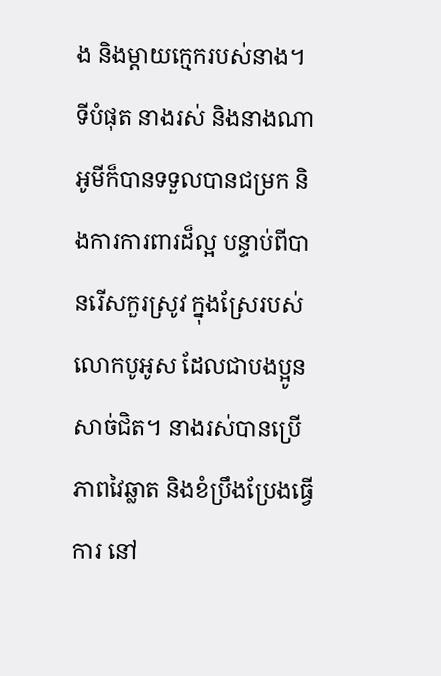ង និងម្ដាយក្មេករបស់នាង។ ទីបំផុត នាងរស់ និងនាងណាអូមីក៏បានទទួលបានជម្រក និងការការពារដ៏ល្អ បន្ទាប់ពីបានរើសកួរស្រូវ ក្នុងស្រែរបស់លោកបូអូស ដែលជាបងប្អូនសាច់ជិត។ នាងរស់បានប្រើភាពវៃឆ្លាត និងខំប្រឹងប្រែងធ្វើការ នៅ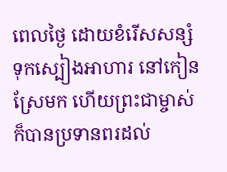ពេលថ្ងៃ ដោយខំរើសសន្សំទុកស្បៀងអាហារ នៅកៀនស្រែមក ហើយព្រះជាម្ចាស់ក៏បានប្រទានពរដល់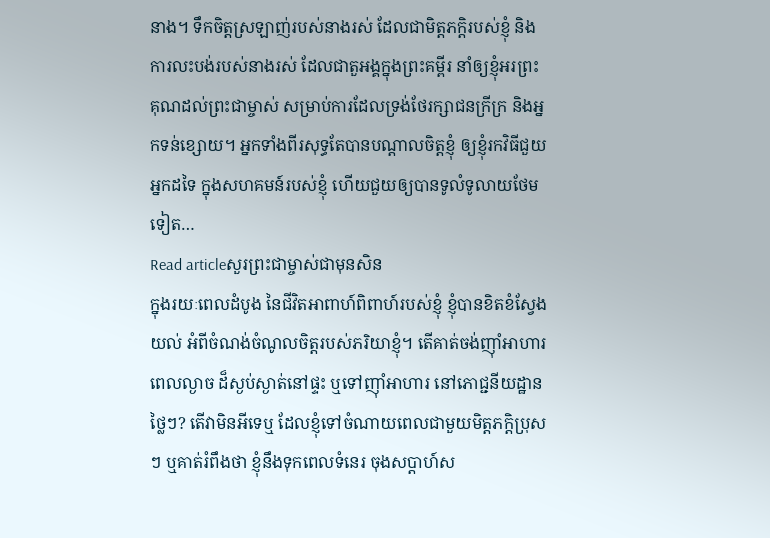នាង។ ទឹកចិត្តស្រឡាញ់របស់នាងរស់ ដែលជាមិត្តភក្តិរបស់ខ្ញុំ និងការលះបង់របស់នាងរស់ ដែលជាតួអង្គក្នុងព្រះគម្ពីរ នាំឲ្យខ្ញុំអរព្រះគុណដល់ព្រះជាម្ចាស់ សម្រាប់ការដែលទ្រង់ថែរក្សាជនក្រីក្រ និងអ្នកទន់ខ្សោយ។ អ្នកទាំងពីរសុទ្ធតែបានបណ្តាលចិត្តខ្ញុំ ឲ្យខ្ញុំរកវិធីជួយអ្នកដទៃ ក្នុងសហគមន៍របស់ខ្ញុំ ហើយជួយឲ្យបានទូលំទូលាយថែមទៀត…
Read articleសួរព្រះជាម្ចាស់ជាមុនសិន
ក្នុងរយៈពេលដំបូង នៃជីវិតអាពាហ៍ពិពាហ៍របស់ខ្ញុំ ខ្ញុំបានខិតខំស្វែងយល់ អំពីចំណង់ចំណូលចិត្ដរបស់ភរិយាខ្ញុំ។ តើគាត់ចង់ញ៉ាំអាហារពេលល្ងាច ដ៏ស្ងប់ស្ងាត់នៅផ្ទះ ឬទៅញ៉ាំអាហារ នៅភោជ្ជនីយដ្ឋានថ្លៃៗ? តើវាមិនអីទេឬ ដែលខ្ញុំទៅចំណាយពេលជាមួយមិត្តភក្តិប្រុសៗ ឬគាត់រំពឹងថា ខ្ញុំនឹងទុកពេលទំនេរ ចុងសប្តាហ៍ស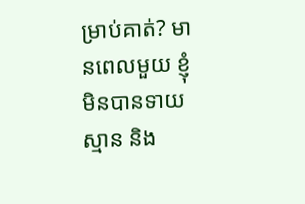ម្រាប់គាត់? មានពេលមួយ ខ្ញុំមិនបានទាយស្មាន និង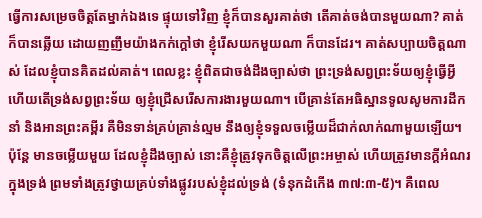ធ្វើការសម្រេចចិត្តតែម្នាក់ឯងទេ ផ្ទុយទៅវិញ ខ្ញុំក៏បានសួរគាត់ថា តើគាត់ចង់បានមួយណា? គាត់ក៏បានឆ្លើយ ដោយញញឹមយ៉ាងកក់ក្តៅថា ខ្ញុំរើសយកមួយណា ក៏បានដែរ។ គាត់សប្បាយចិត្តណាស់ ដែលខ្ញុំបានគិតដល់គាត់។ ពេលខ្លះ ខ្ញុំពិតជាចង់ដឹងច្បាស់ថា ព្រះទ្រង់សព្វព្រះទ័យឲ្យខ្ញុំធ្វើអ្វី ហើយតើទ្រង់សព្វព្រះទ័យ ឲ្យខ្ញុំជ្រើសរើសការងារមួយណា។ បើគ្រាន់តែអធិស្ឋានទូលសូមការដឹកនាំ និងអានព្រះគម្ពីរ គឺមិនទាន់គ្រប់គ្រាន់ល្មម នឹងឲ្យខ្ញុំទទួលចម្លើយដ៏ជាក់លាក់ណាមួយឡើយ។ ប៉ុន្តែ មានចម្លើយមួយ ដែលខ្ញុំដឹងច្បាស់ នោះគឺខ្ញុំត្រូវទុកចិត្តលើព្រះអម្ចាស់ ហើយត្រូវមានក្ដីអំណរក្នុងទ្រង់ ព្រមទាំងត្រូវថ្វាយគ្រប់ទាំងផ្លូវរបស់ខ្ញុំដល់ទ្រង់ (ទំនុកដំកើង ៣៧:៣-៥)។ គឺពេល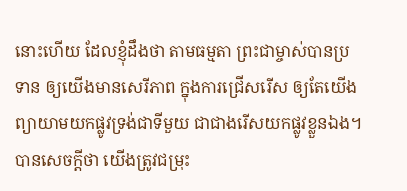នោះហើយ ដែលខ្ញុំដឹងថា តាមធម្មតា ព្រះជាម្ចាស់បានប្រទាន ឲ្យយើងមានសេរីភាព ក្នុងការជ្រើសរើស ឲ្យតែយើងព្យាយាមយកផ្លូវទ្រង់ជាទីមួយ ជាជាងរើសយកផ្លូវខ្លួនឯង។ បានសេចក្តីថា យើងត្រូវជម្រុះ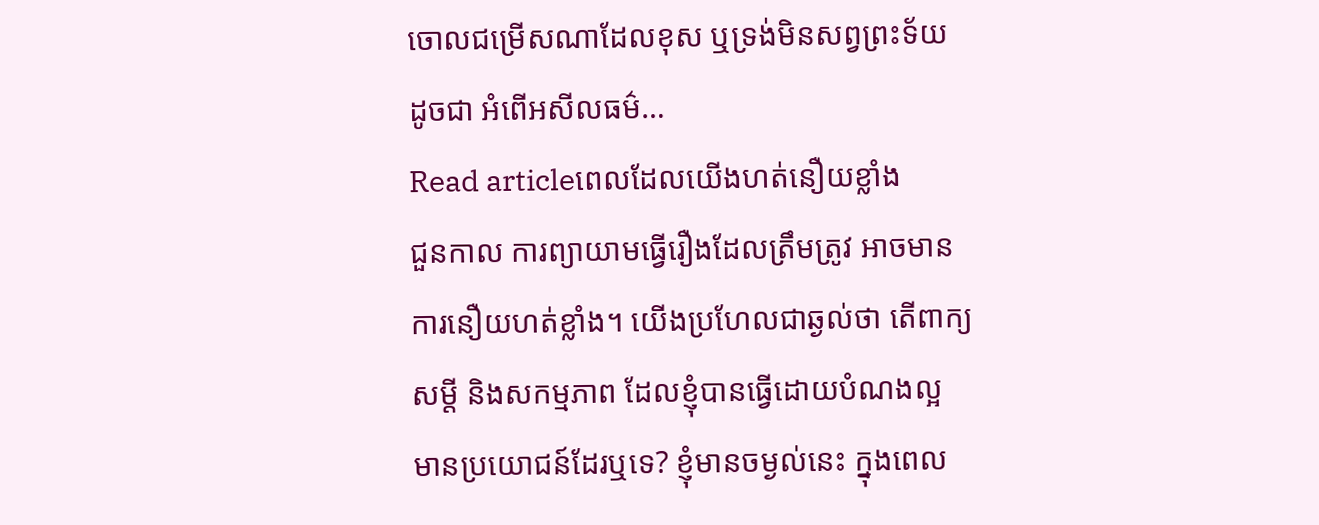ចោលជម្រើសណាដែលខុស ឬទ្រង់មិនសព្វព្រះទ័យ ដូចជា អំពើអសីលធម៌…
Read articleពេលដែលយើងហត់នឿយខ្លាំង
ជួនកាល ការព្យាយាមធ្វើរឿងដែលត្រឹមត្រូវ អាចមានការនឿយហត់ខ្លាំង។ យើងប្រហែលជាឆ្ងល់ថា តើពាក្យសម្តី និងសកម្មភាព ដែលខ្ញុំបានធ្វើដោយបំណងល្អ មានប្រយោជន៍ដែរឬទេ? ខ្ញុំមានចម្ងល់នេះ ក្នុងពេល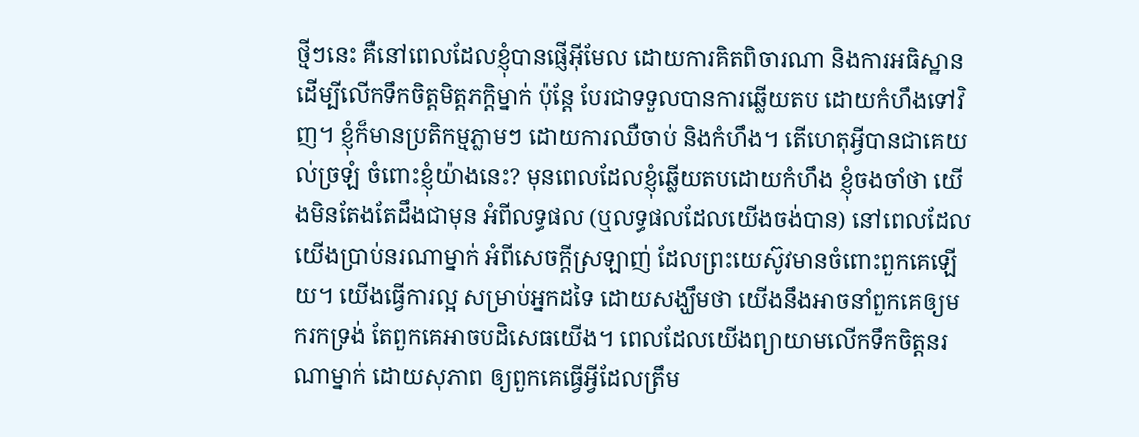ថ្មីៗនេះ គឺនៅពេលដែលខ្ញុំបានផ្ញើអ៊ីមែល ដោយការគិតពិចារណា និងការអធិស្ឋាន ដើម្បីលើកទឹកចិត្តមិត្តភក្តិម្នាក់ ប៉ុន្តែ បែរជាទទួលបានការឆ្លើយតប ដោយកំហឹងទៅវិញ។ ខ្ញុំក៏មានប្រតិកម្មភ្លាមៗ ដោយការឈឺចាប់ និងកំហឹង។ តើហេតុអ្វីបានជាគេយល់ច្រឡំ ចំពោះខ្ញុំយ៉ាងនេះ? មុនពេលដែលខ្ញុំឆ្លើយតបដោយកំហឹង ខ្ញុំចងចាំថា យើងមិនតែងតែដឹងជាមុន អំពីលទ្ធផល (ឬលទ្ធផលដែលយើងចង់បាន) នៅពេលដែលយើងប្រាប់នរណាម្នាក់ អំពីសេចក្តីស្រឡាញ់ ដែលព្រះយេស៊ូវមានចំពោះពួកគេឡើយ។ យើងធ្វើការល្អ សម្រាប់អ្នកដទៃ ដោយសង្ឃឹមថា យើងនឹងអាចនាំពួកគេឲ្យមករកទ្រង់ តែពួកគេអាចបដិសេធយើង។ ពេលដែលយើងព្យាយាមលើកទឹកចិត្តនរណាម្នាក់ ដោយសុភាព ឲ្យពួកគេធ្វើអ្វីដែលត្រឹម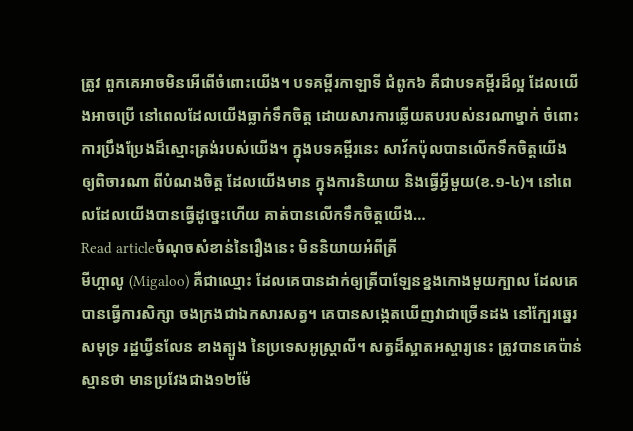ត្រូវ ពួកគេអាចមិនអើពើចំពោះយើង។ បទគម្ពីរកាឡាទី ជំពូក៦ គឺជាបទគម្ពីរដ៏ល្អ ដែលយើងអាចប្រើ នៅពេលដែលយើងធ្លាក់ទឹកចិត្ដ ដោយសារការឆ្លើយតបរបស់នរណាម្នាក់ ចំពោះការប្រឹងប្រែងដ៏ស្មោះត្រង់របស់យើង។ ក្នុងបទគម្ពីរនេះ សាវ័កប៉ុលបានលើកទឹកចិត្តយើង ឲ្យពិចារណា ពីបំណងចិត្ត ដែលយើងមាន ក្នុងការនិយាយ និងធ្វើអ្វីមួយ(ខ.១-៤)។ នៅពេលដែលយើងបានធ្វើដូច្នេះហើយ គាត់បានលើកទឹកចិត្តយើង…
Read articleចំណុចសំខាន់នៃរឿងនេះ មិននិយាយអំពីត្រី
មីហ្កាលូ (Migaloo) គឺជាឈ្មោះ ដែលគេបានដាក់ឲ្យត្រីបាឡែនខ្នងកោងមួយក្បាល ដែលគេបានធ្វើការសិក្សា ចងក្រងជាឯកសារសត្វ។ គេបានសង្កេតឃើញវាជាច្រើនដង នៅក្បែរឆ្នេរសមុទ្រ រដ្ឋឃ្វីនលែន ខាងត្បូង នៃប្រទេសអូស្រ្តាលី។ សត្វដ៏ស្អាតអស្ចារ្យនេះ ត្រូវបានគេប៉ាន់ស្មានថា មានប្រវែងជាង១២ម៉ែ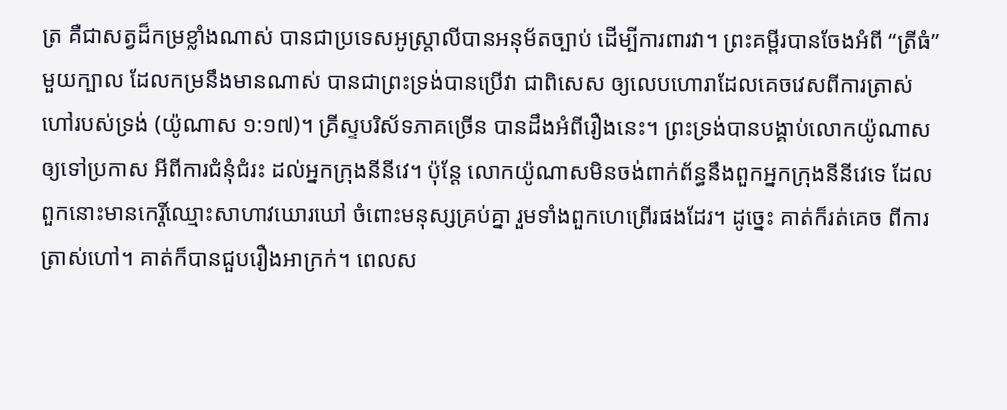ត្រ គឺជាសត្វដ៏កម្រខ្លាំងណាស់ បានជាប្រទេសអូស្ត្រាលីបានអនុម័តច្បាប់ ដើម្បីការពារវា។ ព្រះគម្ពីរបានចែងអំពី “ត្រីធំ”មួយក្បាល ដែលកម្រនឹងមានណាស់ បានជាព្រះទ្រង់បានប្រើវា ជាពិសេស ឲ្យលេបហោរាដែលគេចវេសពីការត្រាស់ហៅរបស់ទ្រង់ (យ៉ូណាស ១:១៧)។ គ្រីស្ទបរិស័ទភាគច្រើន បានដឹងអំពីរឿងនេះ។ ព្រះទ្រង់បានបង្គាប់លោកយ៉ូណាស ឲ្យទៅប្រកាស អីពីការជំនុំជំរះ ដល់អ្នកក្រុងនីនីវេ។ ប៉ុន្ដែ លោកយ៉ូណាសមិនចង់ពាក់ព័ន្ធនឹងពួកអ្នកក្រុងនីនីវេទេ ដែលពួកនោះមានកេរ្តិ៍ឈ្មោះសាហាវឃោរឃៅ ចំពោះមនុស្សគ្រប់គ្នា រួមទាំងពួកហេព្រើរផងដែរ។ ដូច្នេះ គាត់ក៏រត់គេច ពីការត្រាស់ហៅ។ គាត់ក៏បានជួបរឿងអាក្រក់។ ពេលស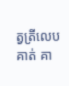ត្វត្រីលេបគាត់ គា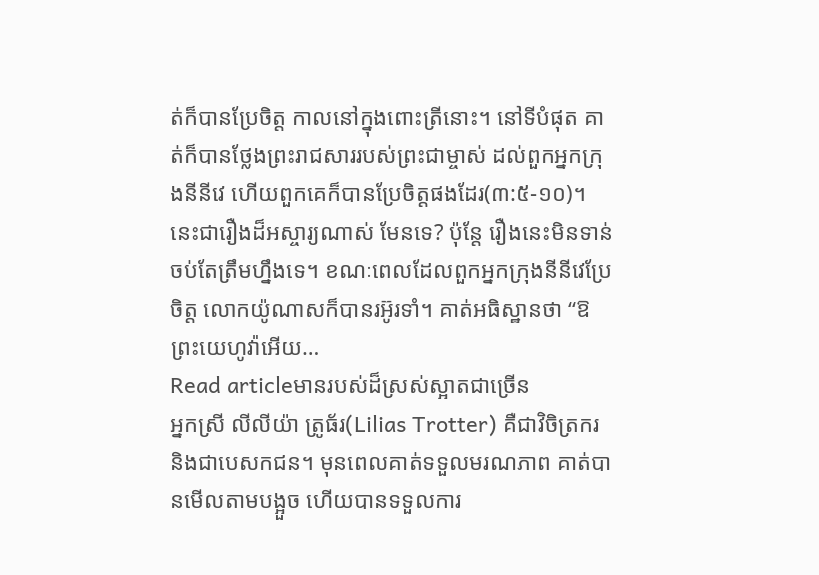ត់ក៏បានប្រែចិត្ដ កាលនៅក្នុងពោះត្រីនោះ។ នៅទីបំផុត គាត់ក៏បានថ្លែងព្រះរាជសាររបស់ព្រះជាម្ចាស់ ដល់ពួកអ្នកក្រុងនីនីវេ ហើយពួកគេក៏បានប្រែចិត្ដផងដែរ(៣:៥-១០)។ នេះជារឿងដ៏អស្ចារ្យណាស់ មែនទេ? ប៉ុន្តែ រឿងនេះមិនទាន់ចប់តែត្រឹមហ្នឹងទេ។ ខណៈពេលដែលពួកអ្នកក្រុងនីនីវេប្រែចិត្ត លោកយ៉ូណាសក៏បានរអ៊ូរទាំ។ គាត់អធិស្ឋានថា “ឱព្រះយេហូវ៉ាអើយ…
Read articleមានរបស់ដ៏ស្រស់ស្អាតជាច្រើន
អ្នកស្រី លីលីយ៉ា ត្រូធ័រ(Lilias Trotter) គឺជាវិចិត្រករ និងជាបេសកជន។ មុនពេលគាត់ទទួលមរណភាព គាត់បានមើលតាមបង្អួច ហើយបានទទួលការ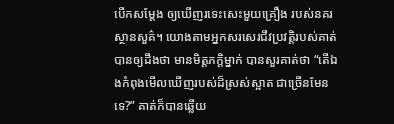បើកសម្តែង ឲ្យឃើញរទេះសេះមួយគ្រឿង របស់នគរស្ថានសួគ៌។ យោងតាមអ្នកសរសេរជីវប្រវត្តិរបស់គាត់ បានឲ្យដឹងថា មានមិត្តភក្ដិម្នាក់ បានសួរគាត់ថា “តើឯងកំពុងមើលឃើញរបស់ដ៏ស្រស់ស្អាត ជាច្រើនមែនទេ?” គាត់ក៏បានឆ្លើយ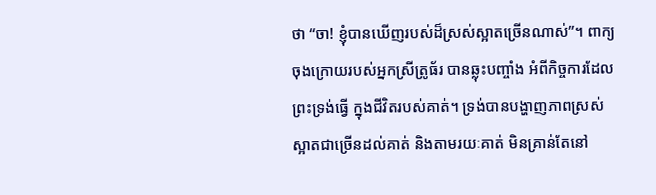ថា “ចា! ខ្ញុំបានឃើញរបស់ដ៏ស្រស់ស្អាតច្រើនណាស់”។ ពាក្យចុងក្រោយរបស់អ្នកស្រីត្រូធ័រ បានឆ្លុះបញ្ចាំង អំពីកិច្ចការដែលព្រះទ្រង់ធ្វើ ក្នុងជីវិតរបស់គាត់។ ទ្រង់បានបង្ហាញភាពស្រស់ស្អាតជាច្រើនដល់គាត់ និងតាមរយៈគាត់ មិនគ្រាន់តែនៅ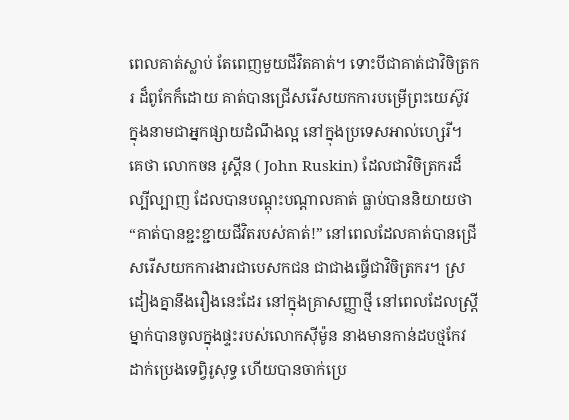ពេលគាត់ស្លាប់ តែពេញមួយជីវិតគាត់។ ទោះបីជាគាត់ជាវិចិត្រករ ដ៏ពូកែក៏ដោយ គាត់បានជ្រើសរើសយកការបម្រើព្រះយេស៊ូវ ក្នុងនាមជាអ្នកផ្សាយដំណឹងល្អ នៅក្នុងប្រទេសអាល់ហ្សេរី។ គេថា លោកចន រូស្គីន ( John Ruskin) ដែលជាវិចិត្រករដ៏ល្បីល្បាញ ដែលបានបណ្តុះបណ្តាលគាត់ ធ្លាប់បាននិយាយថា “គាត់បានខ្ជះខ្ជាយជីវិតរបស់គាត់!” នៅពេលដែលគាត់បានជ្រើសរើសយកការងារជាបេសកជន ជាជាងធ្វើជាវិចិត្រករ។ ស្រដៀងគ្នានឹងរឿងនេះដែរ នៅក្នុងគ្រាសញ្ញាថ្មី នៅពេលដែលស្ត្រីម្នាក់បានចូលក្នុងផ្ទះរបស់លោកស៊ីម៉ូន នាងមានកាន់ដបថ្មកែវ ដាក់ប្រេងទេព្វិរូសុទ្ធ ហើយបានចាក់ប្រេ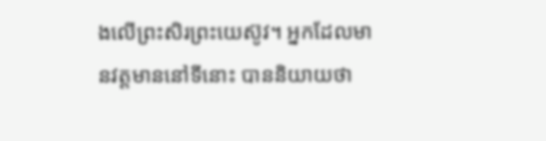ងលើព្រះសិរព្រះយេស៊ូវ។ អ្នកដែលមានវត្តមាននៅទីនោះ បាននិយាយថា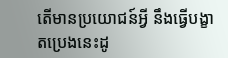តើមានប្រយោជន៍អ្វី នឹងធ្វើបង្ខាតប្រេងនេះដូ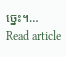ច្នេះ។…
Read article